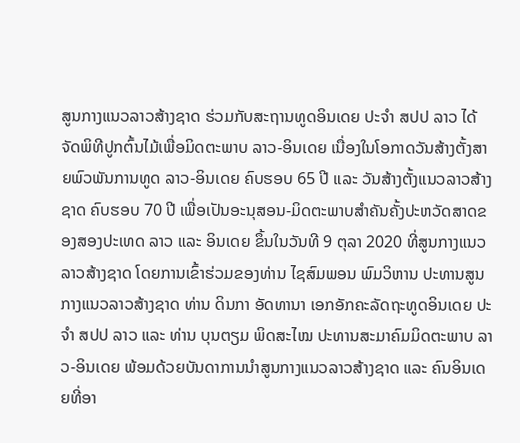ສູນກາງແນວລາວສ້າງຊາດ ຮ່ວມກັບສະຖານທູດອິນເດຍ ປະຈຳ ສປປ ລາວ ໄດ້ຈັດພິທີປູກຕົ້ນໄມ້ເພື່ອມິດຕະພາບ ລາວ-ອິນເດຍ ເນື່ອງໃນໂອກາດວັນສ້າງຕັ້ງສາຍພົວພັນການທູດ ລາວ-ອິນເດຍ ຄົບຮອບ 65 ປີ ແລະ ວັນສ້າງຕັ້ງແນວລາວສ້າງຊາດ ຄົບຮອບ 70 ປີ ເພື່ອເປັນອະນຸສອນ-ມິດຕະພາບສຳຄັນຄັ້ງປະຫວັດສາດຂອງສອງປະເທດ ລາວ ແລະ ອິນເດຍ ຂຶ້ນໃນວັນທີ 9 ຕຸລາ 2020 ທີ່ສູນກາງແນວລາວສ້າງຊາດ ໂດຍການເຂົ້າຮ່ວມຂອງທ່ານ ໄຊສົມພອນ ພົມວິຫານ ປະທານສູນກາງແນວລາວສ້າງຊາດ ທ່ານ ດິນກາ ອັດທານາ ເອກອັກຄະລັດຖະທູດອິນເດຍ ປະຈຳ ສປປ ລາວ ແລະ ທ່ານ ບຸນຕຽມ ພິດສະໄໝ ປະທານສະມາຄົມມິດຕະພາບ ລາວ-ອິນເດຍ ພ້ອມດ້ວຍບັນດາການນໍາສູນກາງແນວລາວສ້າງຊາດ ແລະ ຄົນອິນເດຍທີ່ອາ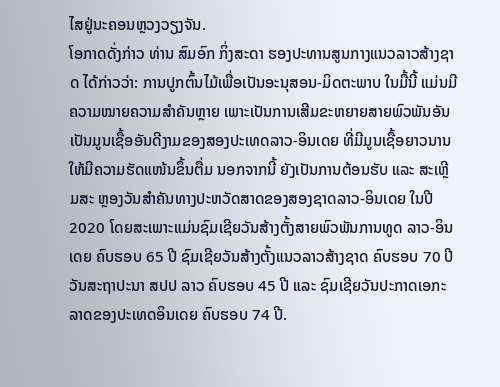ໄສຢູ່ນະຄອນຫຼວງວຽງຈັນ.
ໂອກາດດັ່ງກ່າວ ທ່ານ ສົມອົກ ກິ່ງສະດາ ຮອງປະທານສູນກາງແນວລາວສ້າງຊາດ ໄດ້ກ່າວວ່າ: ການປູກຕົ້ນໄມ້ເພື່ອເປັນອະນຸສອນ-ມິດຕະພາບ ໃນມື້ນີ້ ແມ່ນມີຄວາມໝາຍຄວາມສຳຄັນຫຼາຍ ເພາະເປັນການເສີມຂະຫຍາຍສາຍພົວພັນອັນເປັນມູນເຊື້ອອັນດີງາມຂອງສອງປະເທດລາວ-ອິນເດຍ ທີ່ມີມູນເຊື້ອຍາວນານ ໃຫ້ມີຄວາມຮັດແໜ້ນຂຶ້ນຕື່ມ ນອກຈາກນີ້ ຍັງເປັນການຕ້ອນຮັບ ແລະ ສະເຫຼີມສະ ຫຼອງວັນສຳຄັນທາງປະຫວັດສາດຂອງສອງຊາດລາວ-ອິນເດຍ ໃນປີ 2020 ໂດຍສະເພາະແມ່ນຊົມເຊີຍວັນສ້າງຕັ້ງສາຍພົວພັນການທູດ ລາວ-ອິນເດຍ ຄົບຮອບ 65 ປີ ຊົມເຊີຍວັນສ້າງຕັ້ງແນວລາວສ້າງຊາດ ຄົບຮອບ 70 ປີ ວັນສະຖາປະນາ ສປປ ລາວ ຄົບຮອບ 45 ປີ ແລະ ຊົມເຊີຍວັນປະກາດເອກະລາດຂອງປະເທດອິນເດຍ ຄົບຮອບ 74 ປີ.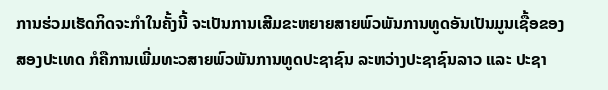ການຮ່ວມເຮັດກິດຈະກຳໃນຄັ້ງນີ້ ຈະເປັນການເສີມຂະຫຍາຍສາຍພົວພັນການທູດອັນເປັນມູນເຊື້ອຂອງສອງປະເທດ ກໍຄືການເພີ່ມທະວສາຍພົວພັນການທູດປະຊາຊົນ ລະຫວ່າງປະຊາຊົນລາວ ແລະ ປະຊາ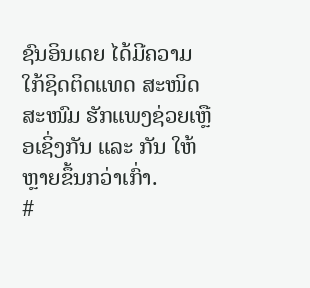ຊົນອິນເດຍ ໄດ້ມີຄວາມໃກ້ຊິດຕິດແທດ ສະໜິດສະໜົມ ຮັກແພງຊ່ວຍເຫຼືອເຊິ່ງກັນ ແລະ ກັນ ໃຫ້ຫຼາຍຂຶ້ນກວ່າເກົ່າ.
#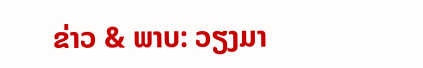ຂ່າວ & ພາບ: ວຽງມາ